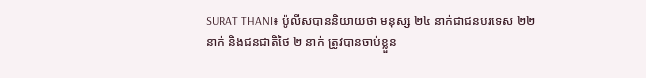SURAT THANI៖ ប៉ូលីសបាននិយាយថា មនុស្ស ២៤ នាក់ជាជនបរទេស ២២ នាក់ និងជនជាតិថៃ ២ នាក់ ត្រូវបានចាប់ខ្លួន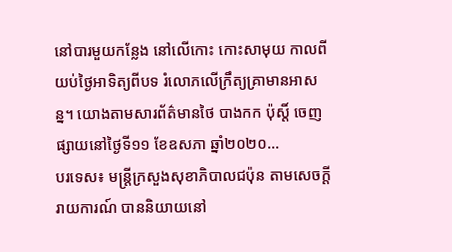នៅបារមួយកន្លែង នៅលើកោះ កោះសាមុយ កាលពីយប់ថ្ងៃអាទិត្យពីបទ រំលោភលើក្រឹត្យគ្រាមានអាសន្ន។ យោងតាមសារព័ត៌មានថៃ បាងកក ប៉ុស្តិ៍ ចេញផ្សាយនៅថ្ងៃទី១១ ខែឧសភា ឆ្នាំ២០២០...
បរទេស៖ មន្ត្រីក្រសួងសុខាភិបាលជប៉ុន តាមសេចក្តីរាយការណ៍ បាននិយាយនៅ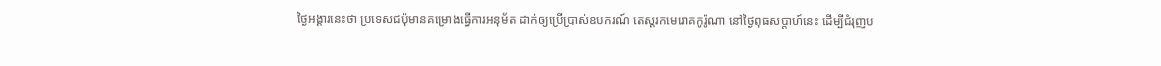ថ្ងៃអង្គារនេះថា ប្រទេសជប៉ុមានគម្រោងធ្វើការអនុម័ត ដាក់ឲ្យប្រើប្រាស់ឧបករណ៍ តេស្តរកមេរោគកូរ៉ូណា នៅថ្ងៃពុធសប្ដាហ៍នេះ ដើម្បីជំរុញប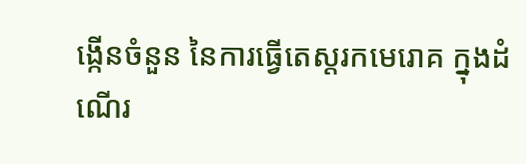ង្កើនចំនួន នៃការធ្វើតេស្តរកមេរោគ ក្នុងដំណើរ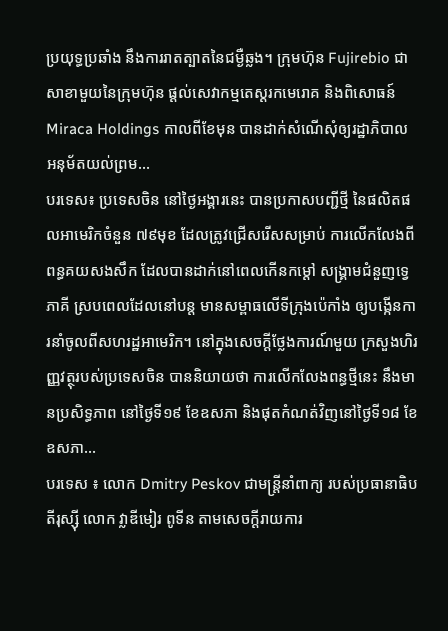ប្រយុទ្ធប្រឆាំង នឹងការរាតត្បាតនៃជម្ងឺឆ្លង។ ក្រុមហ៊ុន Fujirebio ជាសាខាមួយនៃក្រុមហ៊ុន ផ្តល់សេវាកម្មតេស្តរកមេរោគ និងពិសោធន៍ Miraca Holdings កាលពីខែមុន បានដាក់សំណើសុំឲ្យរដ្ឋាភិបាល អនុម័តយល់ព្រម...
បរទេស៖ ប្រទេសចិន នៅថ្ងៃអង្គារនេះ បានប្រកាសបញ្ជីថ្មី នៃផលិតផលអាមេរិកចំនួន ៧៩មុខ ដែលត្រូវជ្រើសរើសសម្រាប់ ការលើកលែងពីពន្ធគយសងសឹក ដែលបានដាក់នៅពេលកើនកម្តៅ សង្គ្រាមជំនួញទ្វេភាគី ស្របពេលដែលនៅបន្ត មានសម្ពាធលើទីក្រុងប៉េកាំង ឲ្យបង្កើនការនាំចូលពីសហរដ្ឋអាមេរិក។ នៅក្នុងសេចក្តីថ្លែងការណ៍មួយ ក្រសួងហិរញ្ញវត្ថុរបស់ប្រទេសចិន បាននិយាយថា ការលើកលែងពន្ធថ្មីនេះ នឹងមានប្រសិទ្ធភាព នៅថ្ងៃទី១៩ ខែឧសភា និងផុតកំណត់វិញនៅថ្ងៃទី១៨ ខែឧសភា...
បរទេស ៖ លោក Dmitry Peskov ជាមន្ត្រីនាំពាក្យ របស់ប្រធានាធិបតីរុស្ស៊ី លោក វ្លាឌីមៀរ ពូទីន តាមសេចក្តីរាយការ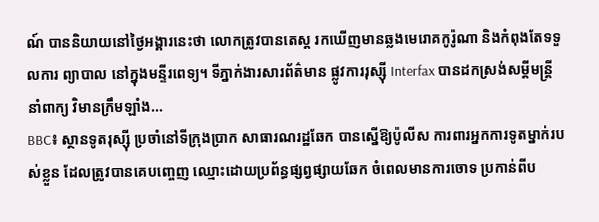ណ៍ បាននិយាយនៅថ្ងៃអង្គារនេះថា លោកត្រូវបានតេស្ត រកឃើញមានឆ្លងមេរោគកូរ៉ូណា និងកំពុងតែទទួលការ ព្យាបាល នៅក្នុងមន្ទីរពេទ្យ។ ទីភ្នាក់ងារសារព័ត៌មាន ផ្លូវការរុស្ស៊ី Interfax បានដកស្រង់សម្តីមន្ត្រីនាំពាក្យ វិមានក្រឹមឡាំង...
BBC៖ ស្ថានទូតរុស្ស៊ី ប្រចាំនៅទីក្រុងប្រាក សាធារណរដ្ឋឆែក បានស្នើឱ្យប៉ូលីស ការពារអ្នកការទូតម្នាក់របស់ខ្លួន ដែលត្រូវបានគេបញ្ចេញ ឈ្មោះដោយប្រព័ន្ធផ្សព្វផ្សាយឆែក ចំពេលមានការចោទ ប្រកាន់ពីប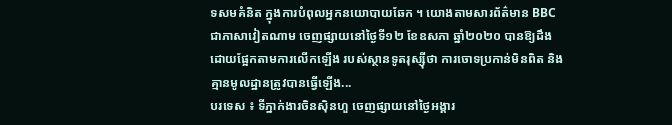ទសមគំនិត ក្នុងការបំពុលអ្នកនយោបាយឆែក ។ យោងតាមសារព័ត៌មាន BBC ជាភាសាវៀតណាម ចេញផ្សាយនៅថ្ងៃទី១២ ខែឧសភា ឆ្នាំ២០២០ បានឱ្យដឹងដោយផ្អែកតាមការលើកឡើង របស់ស្ថានទូតរុស្ស៊ីថា ការចោទប្រកាន់មិនពិត និងគ្មានមូលដ្ឋានត្រូវបានធ្វើឡើង...
បរទេស ៖ ទីភ្នាក់ងារចិនស៊ិនហួ ចេញផ្សាយនៅថ្ងៃអង្គារ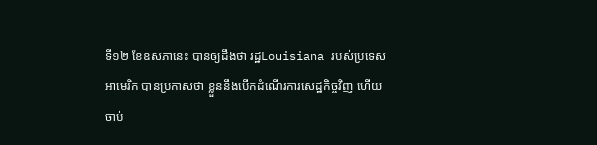ទី១២ ខែឧសភានេះ បានឲ្យដឹងថា រដ្ឋLouisiana របស់ប្រទេសអាមេរិក បានប្រកាសថា ខ្លួននឹងបើកដំណើរការសេដ្ឋកិច្ចវិញ ហើយចាប់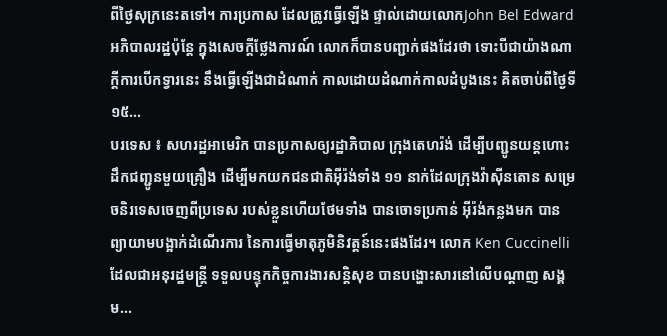ពីថ្ងៃសុក្រនេះតទៅ។ ការប្រកាស ដែលត្រូវធ្វើឡើង ផ្ទាល់ដោយលោកJohn Bel Edwardអភិបាលរដ្ឋប៉ុន្តែ ក្នុងសេចក្តីថ្លែងការណ៍ លោកក៏បានបញ្ជាក់ផងដែរថា ទោះបីជាយ៉ាងណាក្តីការបើកទ្វារនេះ នឹងធ្វើឡើងជាដំណាក់ កាលដោយដំណាក់កាលដំបូងនេះ គិតចាប់ពីថ្ងៃទី១៥...
បរទេស ៖ សហរដ្ឋអាមេរិក បានប្រកាសឲ្យរដ្ឋាភិបាល ក្រុងតេហរ៉ង់ ដើម្បីបញ្ជូនយន្តហោះដឹកជញ្ជូនមួយគ្រឿង ដើម្បីមកយកជនជាតិអ៊ីរ៉ង់ទាំង ១១ នាក់ដែលក្រុងវ៉ាស៊ីនតោន សម្រេចនិរទេសចេញពីប្រទេស របស់ខ្លួនហើយថែមទាំង បានចោទប្រកាន់ អ៊ីរ៉ង់កន្លងមក បានព្យាយាមបង្អាក់ដំណើរការ នៃការធ្វើមាតុភូមិនិវត្តន៍នេះផងដែរ។ លោក Ken Cuccinelli ដែលជាអនុរដ្ឋមន្ត្រី ទទួលបន្ទុកកិច្ចការងារសន្តិសុខ បានបង្ហោះសារនៅលើបណ្តាញ សង្គម...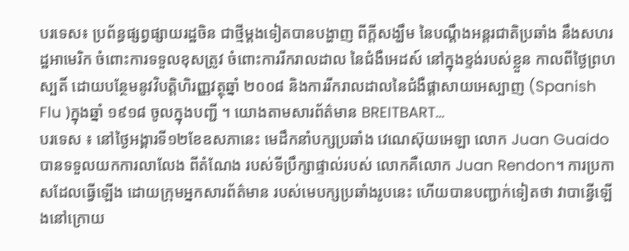បរទេស៖ ប្រព័ន្ធផ្សព្វផ្សាយរដ្ឋចិន ជាថ្មីម្តងទៀតបានបង្ហាញ ពីក្តីសង្ឃឹម នៃបណ្តឹងអន្តរជាតិប្រឆាំង នឹងសហរដ្ឋអាមេរិក ចំពោះការទទួលខុសត្រូវ ចំពោះការរីករាលដាល នៃជំងឺអេដស៍ នៅក្នុងខ្ទង់របស់ខ្លួន កាលពីថ្ងៃព្រហស្បតិ៍ ដោយបន្ថែមនូវវិបត្តិហិរញ្ញវត្ថុឆ្នាំ ២០០៨ និងការរីករាលដាលនៃជំងឺផ្តាសាយអេស្បាញ (Spanish Flu )ក្នុងឆ្នាំ ១៩១៨ ចូលក្នុងបញ្ជី ។ យោងតាមសារព័ត៌មាន BREITBART...
បរទេស ៖ នៅថ្ងៃអង្គារទី១២ខែឧសភានេះ មេដឹកនាំបក្សប្រឆាំង វេណេស៊ុយអេឡា លោក Juan Guaido បានទទួលយកការលាលែង ពីតំណែង របស់ទីប្រឹក្សាផ្ទាល់របស់ លោកគឺលោក Juan Rendon។ ការប្រកាសដែលធ្វើឡើង ដោយក្រុមអ្នកសារព័ត៌មាន របស់មេបក្សប្រឆាំងរូបនេះ ហើយបានបញ្ជាក់ទៀតថា វាបាន្វើឡើងនៅក្រោយ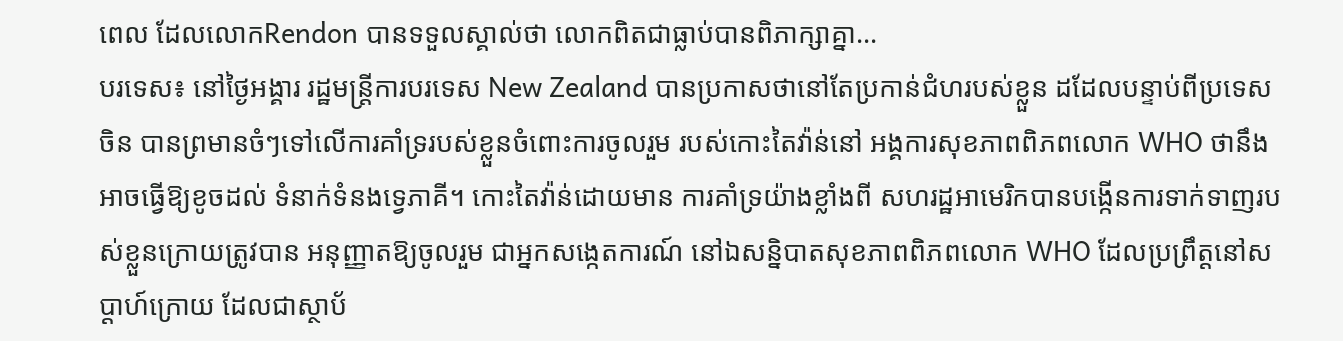ពេល ដែលលោកRendon បានទទួលស្គាល់ថា លោកពិតជាធ្លាប់បានពិភាក្សាគ្នា...
បរទេស៖ នៅថ្ងៃអង្គារ រដ្ឋមន្ត្រីការបរទេស New Zealand បានប្រកាសថានៅតែប្រកាន់ជំហរបស់ខ្លួន ដដែលបន្ទាប់ពីប្រទេសចិន បានព្រមានចំៗទៅលើការគាំទ្ររបស់ខ្លួនចំពោះការចូលរួម របស់កោះតៃវ៉ាន់នៅ អង្គការសុខភាពពិភពលោក WHO ថានឹងអាចធ្វើឱ្យខូចដល់ ទំនាក់ទំនងទ្វេភាគី។ កោះតៃវ៉ាន់ដោយមាន ការគាំទ្រយ៉ាងខ្លាំងពី សហរដ្ឋអាមេរិកបានបង្កើនការទាក់ទាញរបស់ខ្លួនក្រោយត្រូវបាន អនុញ្ញាតឱ្យចូលរួម ជាអ្នកសង្កេតការណ៍ នៅឯសន្និបាតសុខភាពពិភពលោក WHO ដែលប្រព្រឹត្តនៅសប្តាហ៍ក្រោយ ដែលជាស្ថាប័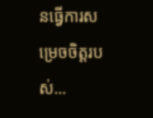នធ្វើការសម្រេចចិត្តរបស់...